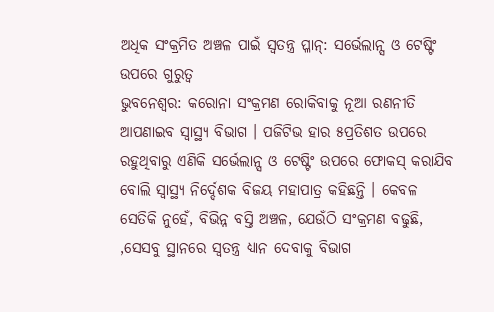ଅଧିକ ସଂକ୍ରମିତ ଅଞ୍ଚଳ ପାଇଁ ସ୍ୱତନ୍ତ୍ର ପ୍ଳାନ୍: ସର୍ଭେଲାନ୍ସ ଓ ଟେଷ୍ଟିଂ ଉପରେ ଗୁରୁତ୍ୱ
ଭୁବନେଶ୍ୱର: କରୋନା ସଂକ୍ରମଣ ରୋକିବାକୁ ନୂଆ ରଣନୀତି ଆପଣାଇବ ସ୍ୱାସ୍ଥ୍ୟ ବିଭାଗ । ପଜିଟିଭ ହାର ୫ପ୍ରତିଶତ ଉପରେ ରହୁଥିବାରୁ ଏଣିକି ସର୍ଭେଲାନ୍ସ ଓ ଟେଷ୍ଟିଂ ଉପରେ ଫୋକସ୍ କରାଯିବ ବୋଲି ସ୍ୱାସ୍ଥ୍ୟ ନିର୍ଦ୍ଦେଶକ ବିଜୟ ମହାପାତ୍ର କହିଛନ୍ତି । କେବଳ ସେତିକି ନୁହେଁ, ବିଭିନ୍ନ ବସ୍ତି ଅଞ୍ଚଳ, ଯେଉଁଠି ସଂକ୍ରମଣ ବଢୁଛି, ,ସେସବୁ ସ୍ଥାନରେ ସ୍ୱତନ୍ତ୍ର ଧ୍ୟାନ ଦେବାକୁ ବିଭାଗ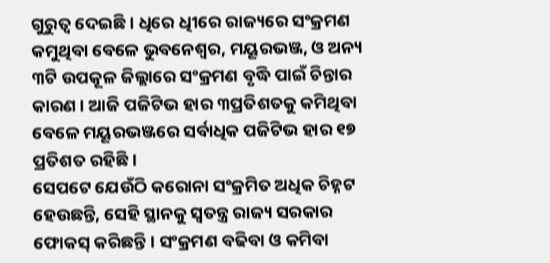ଗୁରୁତ୍ୱ ଦେଇଛି । ଧିରେ ଧିୀରେ ରାଜ୍ୟରେ ସଂକ୍ରମଣ କମୁଥିବା ବେଳେ ଭୁବନେଶ୍ୱର, ମୟୂରଭଞ୍ଜ, ଓ ଅନ୍ୟ ୩ଟି ଉପକୂଳ ଜିଲ୍ଲାରେ ସଂକ୍ରମଣ ବୃଦ୍ଧି ପାଇଁ ଚିନ୍ତାର କାରଣ । ଆଜି ପଜିଟିଭ ହାର ୩ପ୍ରତିଶତକୁ କମିଥିବା ବେଳେ ମୟୂରଭଞ୍ଜରେ ସର୍ବାଧିକ ପଜିଟିଭ ହାର ୧୭ ପ୍ରତିଶତ ରହିଛି ।
ସେପଟେ ଯେଉଁଠି କରୋନା ସଂକ୍ରମିତ ଅଧିକ ଚିହ୍ନଟ ହେଉଛନ୍ତି, ସେହି ସ୍ଥାନକୁ ସ୍ୱତନ୍ତ୍ର ରାଜ୍ୟ ସରକାର ଫୋକସ୍ କରିଛନ୍ତି । ସଂକ୍ରମଣ ବଢିବା ଓ କମିବା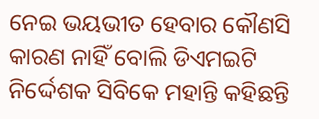ନେଇ ଭୟଭୀତ ହେବାର କୌଣସି କାରଣ ନାହିଁ ବୋଲି ଡିଏମଇଟି ନିର୍ଦ୍ଦେଶକ ସିବିକେ ମହାନ୍ତି କହିଛନ୍ତି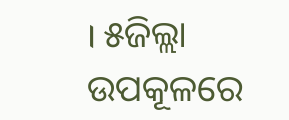। ୫ଜିଲ୍ଲା ଉପକୂଳରେ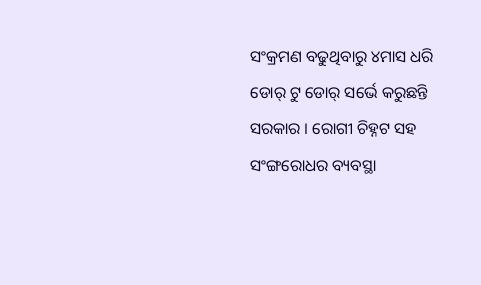ସଂକ୍ରମଣ ବଢୁଥିବାରୁ ୪ମାସ ଧରି ଡୋର୍ ଟୁ ଡୋର୍ ସର୍ଭେ କରୁଛନ୍ତି ସରକାର । ରୋଗୀ ଚିହ୍ନଟ ସହ ସଂଙ୍ଗରୋଧର ବ୍ୟବସ୍ଥା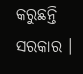କରୁଛନ୍ତି ସରକାର ।